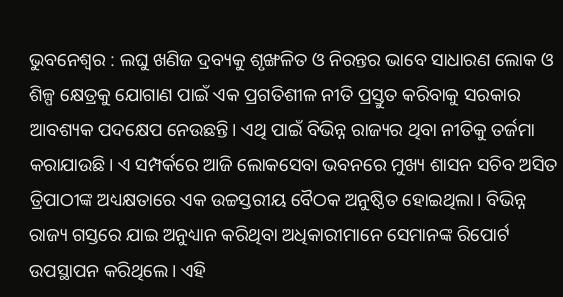ଭୁବନେଶ୍ବର : ଲଘୁ ଖଣିଜ ଦ୍ରବ୍ୟକୁ ଶୃଙ୍ଖଳିତ ଓ ନିରନ୍ତର ଭାବେ ସାଧାରଣ ଲୋକ ଓ ଶିଳ୍ପ କ୍ଷେତ୍ରକୁ ଯୋଗାଣ ପାଇଁ ଏକ ପ୍ରଗତିଶୀଳ ନୀତି ପ୍ରସ୍ତୁତ କରିବାକୁ ସରକାର ଆବଶ୍ୟକ ପଦକ୍ଷେପ ନେଉଛନ୍ତି। ଏଥି ପାଇଁ ବିଭିନ୍ନ ରାଜ୍ୟର ଥିବା ନୀତିକୁ ତର୍ଜମା କରାଯାଉଛି। ଏ ସମ୍ପର୍କରେ ଆଜି ଲୋକସେବା ଭବନରେ ମୁଖ୍ୟ ଶାସନ ସଚିବ ଅସିତ ତ୍ରିପାଠୀଙ୍କ ଅଧ୍ୟକ୍ଷତାରେ ଏକ ଉଚ୍ଚସ୍ତରୀୟ ବୈଠକ ଅନୁଷ୍ଠିତ ହୋଇଥିଲା। ବିଭିନ୍ନ ରାଜ୍ୟ ଗସ୍ତରେ ଯାଇ ଅନୁଧ୍ୟାନ କରିଥିବା ଅଧିକାରୀମାନେ ସେମାନଙ୍କ ରିପୋର୍ଟ ଉପସ୍ଥାପନ କରିଥିଲେ। ଏହି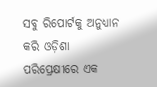ସବୁ ରିପୋର୍ଟକୁ ଅନୁଧ୍ୟାନ କରି ଓଡ଼ିଶା ପରିପ୍ରେକ୍ଷୀରେ ଏକ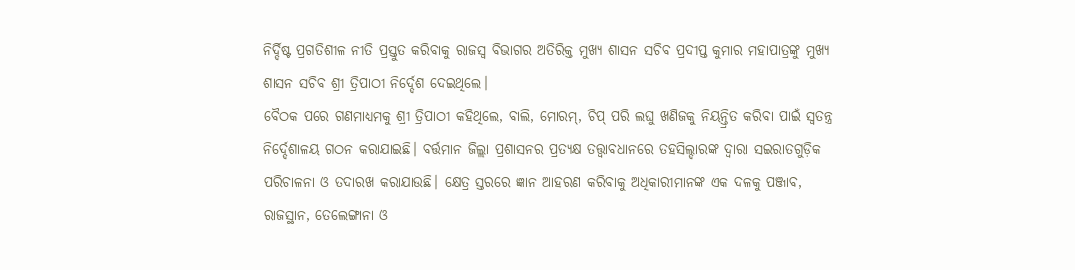ନିର୍ଦ୍ଦିଷ୍ଟ ପ୍ରଗତିଶୀଳ ନୀତି ପ୍ରସ୍ତୁତ କରିବାକୁ ରାଜସ୍ବ ବିଭାଗର ଅତିରିକ୍ତ ମୁଖ୍ୟ ଶାସନ ସଚିବ ପ୍ରଦୀପ୍ତ କୁମାର ମହାପାତ୍ରଙ୍କୁ ମୁଖ୍ୟ ଶାସନ ସଚିବ ଶ୍ରୀ ତ୍ରିପାଠୀ ନିର୍ଦ୍ଦେଶ ଦେଇଥିଲେ।
ବୈଠକ ପରେ ଗଣମାଧ୍ୟମକୁ ଶ୍ରୀ ତ୍ରିପାଠୀ କହିଥିଲେ, ବାଲି, ମୋରମ୍, ଚିପ୍ ପରି ଲଘୁ ଖଣିଜକୁ ନିୟନ୍ତ୍ରିତ କରିବା ପାଇଁ ସ୍ବତନ୍ତ୍ର ନିର୍ଦ୍ଦେଶାଳୟ ଗଠନ କରାଯାଇଛି। ବର୍ତ୍ତମାନ ଜିଲ୍ଲା ପ୍ରଶାସନର ପ୍ରତ୍ୟକ୍ଷ ତତ୍ତ୍ବାବଧାନରେ ତହସିଲ୍ଦାରଙ୍କ ଦ୍ବାରା ସଇରାତଗୁଡ଼ିକ ପରିଚାଳନା ଓ ତଦାରଖ କରାଯାଉଛି। କ୍ଷେତ୍ର ସ୍ତରରେ ଜ୍ଞାନ ଆହରଣ କରିବାକୁ ଅଧିକାରୀମାନଙ୍କ ଏକ ଦଳକୁ ପଞ୍ଜାବ, ରାଜସ୍ଥାନ, ତେଲେଙ୍ଗାନା ଓ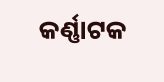କର୍ଣ୍ଣାଟକ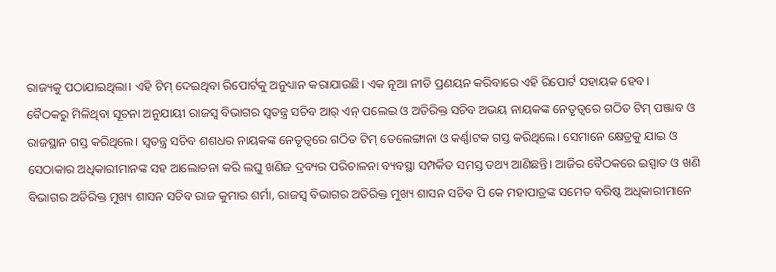ରାଜ୍ୟକୁ ପଠାଯାଇଥିଲା। ଏହି ଟିମ୍ ଦେଇଥିବା ରିପୋର୍ଟକୁ ଅନୁଧ୍ୟାନ କରାଯାଉଛି। ଏକ ନୂଆ ନୀତି ପ୍ରଣୟନ କରିବାରେ ଏହି ରିପୋର୍ଟ ସହାୟକ ହେବ।
ବୈଠକରୁ ମିଳିଥିବା ସୂଚନା ଅନୁଯାୟୀ ରାଜସ୍ବ ବିଭାଗର ସ୍ବତନ୍ତ୍ର ସଚିବ ଆର୍ ଏନ୍ ପଲେଇ ଓ ଅତିରିକ୍ତ ସଚିବ ଅଭୟ ନାୟକଙ୍କ ନେତୃତ୍ବରେ ଗଠିତ ଟିମ୍ ପଞ୍ଜାବ ଓ ରାଜସ୍ଥାନ ଗସ୍ତ କରିଥିଲେ। ସ୍ବତନ୍ତ୍ର ସଚିବ ଶଶଧର ନାୟକଙ୍କ ନେତୃତ୍ବରେ ଗଠିତ ଟିମ୍ ତେଲେଙ୍ଗାନା ଓ କର୍ଣ୍ଣାଟକ ଗସ୍ତ କରିଥିଲେ। ସେମାନେ କ୍ଷେତ୍ରକୁ ଯାଇ ଓ ସେଠାକାର ଅଧିକାରୀମାନଙ୍କ ସହ ଆଲୋଚନା କରି ଲଘୁ ଖଣିଜ ଦ୍ରବ୍ୟର ପରିଚାଳନା ବ୍ୟବସ୍ଥା ସମ୍ପର୍କିତ ସମସ୍ତ ତଥ୍ୟ ଆଣିଛନ୍ତି। ଆଜିର ବୈଠକରେ ଇସ୍ପାତ ଓ ଖଣି ବିଭାଗର ଅତିରିକ୍ତ ମୁଖ୍ୟ ଶାସନ ସଚିବ ରାଜ କୁମାର ଶର୍ମା, ରାଜସ୍ବ ବିଭାଗର ଅତିରିକ୍ତ ମୁଖ୍ୟ ଶାସନ ସଚିବ ପି କେ ମହାପାତ୍ରଙ୍କ ସମେତ ବରିଷ୍ଠ ଅଧିକାରୀମାନେ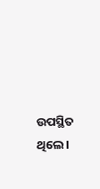ଉପସ୍ଥିତ ଥିଲେ।